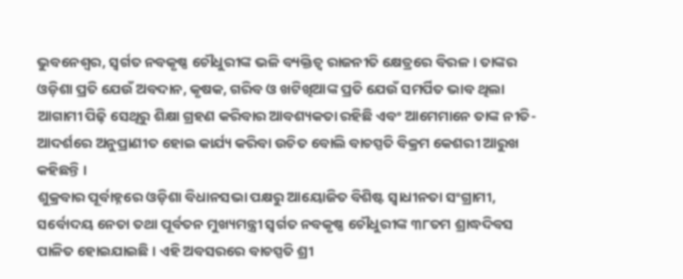ଭୁବନେଶ୍ୱର, ସ୍ୱର୍ଗତ ନବକୃଷ୍ଣ ଚୌଧୁରୀଙ୍କ ଭଳି ବ୍ୟକ୍ତିତ୍ୱ ରାଜନୀତି କ୍ଷେତ୍ରରେ ବିରଳ । ତାଙ୍କର ଓଡ଼ିଶା ପ୍ରତି ଯେଉଁ ଅବଦାନ, କୃଷକ, ଗରିବ ଓ ଖଟିଖିଆଙ୍କ ପ୍ରତି ଯେଉଁ ସମର୍ପିତ ଭାବ ଥିଲା ଆଗାମୀ ପିଢ଼ି ସେଥିରୁ ଶିକ୍ଷା ଗ୍ରହଣ କରିବାର ଆବଶ୍ୟକତା ରହିଛି ଏବଂ ଆମେମାନେ ତାଙ୍କ ନୀତି-ଆଦର୍ଶରେ ଅନୁପ୍ରାଣୀତ ହୋଇ କାର୍ଯ୍ୟ କରିବା ଉଚିତ ବୋଲି ବାଚସ୍ପତି ବିକ୍ରମ କେଶରୀ ଆରୁଖ କହିଛନ୍ତି ।
ଶୁକ୍ରବାର ପୂର୍ବାହ୍ନରେ ଓଡ଼ିଶା ବିଧାନସଭା ପକ୍ଷରୁ ଆୟୋଜିତ ବିଶିଷ୍ଟ ସ୍ୱାଧୀନତା ସଂଗ୍ରାମୀ, ସର୍ବୋଦୟ ନେତା ତଥା ପୂର୍ବତନ ମୁଖ୍ୟମନ୍ତ୍ରୀ ସ୍ୱର୍ଗତ ନବକୃଷ୍ଣ ଚୌଧୁରୀଙ୍କ ୩୮ତମ ଶ୍ରାଦ୍ଧଦିବସ ପାଳିତ ହୋଇଯାଇଛି । ଏହି ଅବସରରେ ବାଚସ୍ପତି ଶ୍ରୀ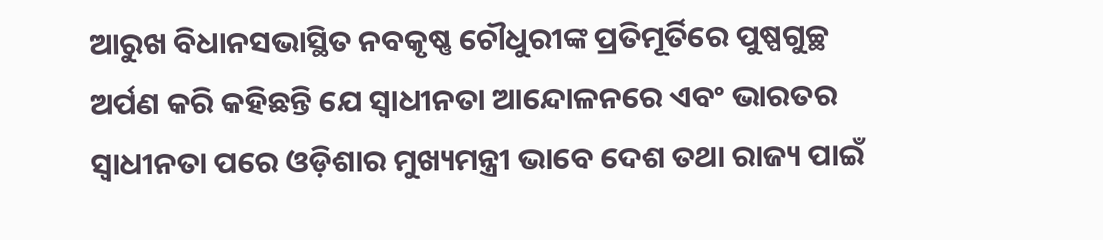ଆରୁଖ ବିଧାନସଭାସ୍ଥିତ ନବକୃଷ୍ଣ ଚୌଧୁରୀଙ୍କ ପ୍ରତିମୂର୍ତିରେ ପୁଷ୍ପଗୁଚ୍ଛ ଅର୍ପଣ କରି କହିଛନ୍ତି ଯେ ସ୍ୱାଧୀନତା ଆନ୍ଦୋଳନରେ ଏବଂ ଭାରତର ସ୍ୱାଧୀନତା ପରେ ଓଡ଼ିଶାର ମୁଖ୍ୟମନ୍ତ୍ରୀ ଭାବେ ଦେଶ ତଥା ରାଜ୍ୟ ପାଇଁ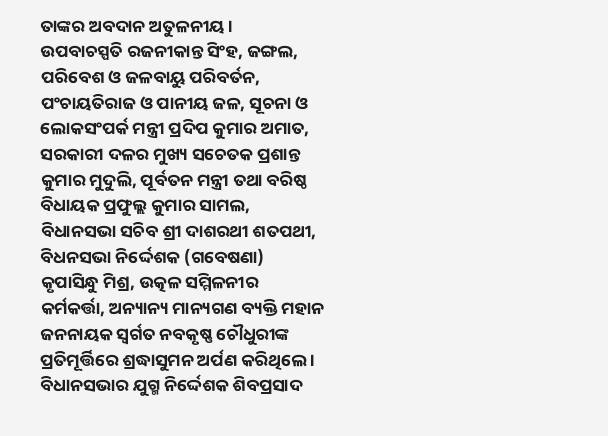ତାଙ୍କର ଅବଦାନ ଅତୁଳନୀୟ ।
ଉପବାଚସ୍ପତି ରଜନୀକାନ୍ତ ସିଂହ, ଜଙ୍ଗଲ, ପରିବେଶ ଓ ଜଳବାୟୁ ପରିବର୍ତନ, ପଂଚାୟତିରାଜ ଓ ପାନୀୟ ଜଳ, ସୂଚନା ଓ ଲୋକସଂପର୍କ ମନ୍ତ୍ରୀ ପ୍ରଦିପ କୁମାର ଅମାତ, ସରକାରୀ ଦଳର ମୁଖ୍ୟ ସଚେତକ ପ୍ରଶାନ୍ତ କୁମାର ମୁଦୁଲି, ପୂର୍ବତନ ମନ୍ତ୍ରୀ ତଥା ବରିଷ୍ଠ ବିଧାୟକ ପ୍ରଫୁଲ୍ଲ କୁମାର ସାମଲ, ବିଧାନସଭା ସଚିବ ଶ୍ରୀ ଦାଶରଥୀ ଶତପଥୀ, ବିଧନସଭା ନିର୍ଦ୍ଦେଶକ (ଗବେଷଣା) କୃପାସିନ୍ଧୁ ମିଶ୍ର, ଉତ୍କଳ ସମ୍ମିଳନୀର କର୍ମକର୍ତ୍ତା, ଅନ୍ୟାନ୍ୟ ମାନ୍ୟଗଣ ବ୍ୟକ୍ତି ମହାନ ଜନନାୟକ ସ୍ୱର୍ଗତ ନବକୃଷ୍ଣ ଚୌଧୁରୀଙ୍କ ପ୍ରତିମୂର୍ତ୍ତିରେ ଶ୍ରଦ୍ଧାସୁମନ ଅର୍ପଣ କରିଥିଲେ ।
ବିଧାନସଭାର ଯୁଗ୍ମ ନିର୍ଦ୍ଦେଶକ ଶିବପ୍ରସାଦ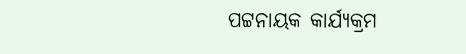ପଟ୍ଟନାୟକ କାର୍ଯ୍ୟକ୍ରମ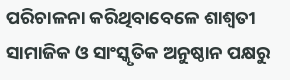ପରିଚାଳନା କରିଥିବାବେଳେ ଶାଶ୍ୱତୀ ସାମାଜିକ ଓ ସାଂସ୍କୃତିକ ଅନୁଷ୍ଠାନ ପକ୍ଷରୁ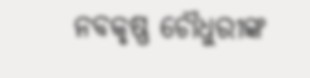ନବକୃଷ୍ଣ ଚୌଧୁରୀଙ୍କ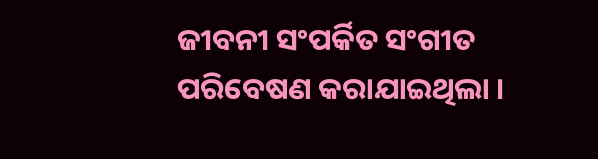ଜୀବନୀ ସଂପର୍କିତ ସଂଗୀତ ପରିବେଷଣ କରାଯାଇଥିଲା ।